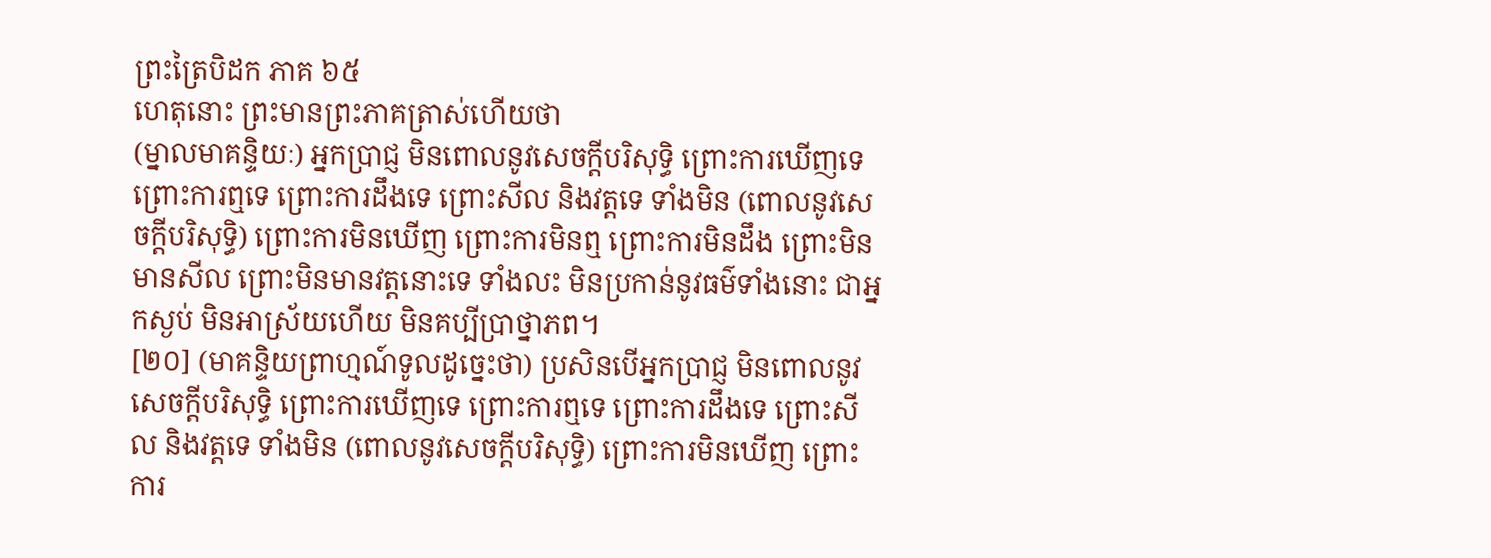ព្រះត្រៃបិដក ភាគ ៦៥
ហេតុនោះ ព្រះមានព្រះភាគត្រាស់ហើយថា
(ម្នាលមាគន្ទិយៈ) អ្នកប្រាជ្ញ មិនពោលនូវសេចក្តីបរិសុទ្ធិ ព្រោះការឃើញទេ ព្រោះការឮទេ ព្រោះការដឹងទេ ព្រោះសីល និងវត្តទេ ទាំងមិន (ពោលនូវសេចក្តីបរិសុទ្ធិ) ព្រោះការមិនឃើញ ព្រោះការមិនឮ ព្រោះការមិនដឹង ព្រោះមិនមានសីល ព្រោះមិនមានវត្តនោះទេ ទាំងលះ មិនប្រកាន់នូវធម៌ទាំងនោះ ជាអ្នកស្ងប់ មិនអាស្រ័យហើយ មិនគប្បីប្រាថ្នាភព។
[២០] (មាគន្ទិយព្រាហ្មណ៍ទូលដូច្នេះថា) ប្រសិនបើអ្នកប្រាជ្ញ មិនពោលនូវសេចក្តីបរិសុទ្ធិ ព្រោះការឃើញទេ ព្រោះការឮទេ ព្រោះការដឹងទេ ព្រោះសីល និងវត្តទេ ទាំងមិន (ពោលនូវសេចក្តីបរិសុទ្ធិ) ព្រោះការមិនឃើញ ព្រោះការ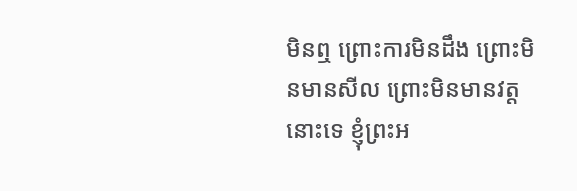មិនឮ ព្រោះការមិនដឹង ព្រោះមិនមានសីល ព្រោះមិនមានវត្តនោះទេ ខ្ញុំព្រះអ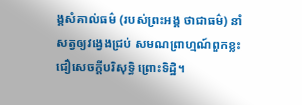ង្គសំគាល់ធម៌ (របស់ព្រះអង្គ ថាជាធម៌) នាំសត្វឲ្យវង្វេងជ្រប់ សមណព្រាហ្មណ៍ពួកខ្លះ ជឿសេចក្តីបរិសុទ្ធិ ព្រោះទិដ្ឋិ។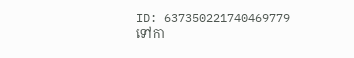ID: 637350221740469779
ទៅកា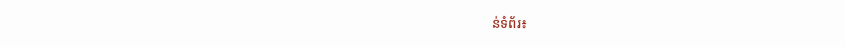ន់ទំព័រ៖